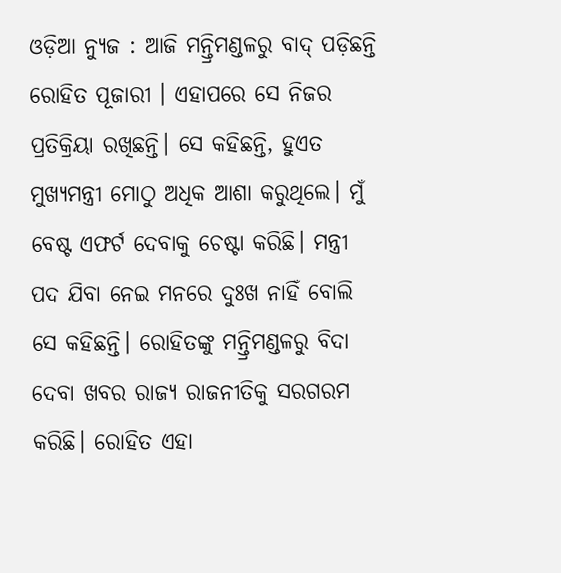ଓଡ଼ିଆ ନ୍ୟୁଜ : ଆଜି ମନ୍ତ୍ରିମଣ୍ଡଳରୁ ବାଦ୍ ପଡ଼ିଛନ୍ତି ରୋହିତ ପୂଜାରୀ । ଏହାପରେ ସେ ନିଜର ପ୍ରତିକ୍ରିୟା ରଖିଛନ୍ତି। ସେ କହିଛନ୍ତି, ହୁଏତ ମୁଖ୍ୟମନ୍ତ୍ରୀ ମୋଠୁ ଅଧିକ ଆଶା କରୁଥିଲେ। ମୁଁ ବେଷ୍ଟ ଏଫର୍ଟ ଦେବାକୁ ଚେଷ୍ଟା କରିଛି। ମନ୍ତ୍ରୀ ପଦ ଯିବା ନେଇ ମନରେ ଦୁଃଖ ନାହିଁ ବୋଲି ସେ କହିଛନ୍ତି। ରୋହିତଙ୍କୁ ମନ୍ତ୍ରିମଣ୍ଡଳରୁ ବିଦା ଦେବା ଖବର ରାଜ୍ୟ ରାଜନୀତିକୁ ସରଗରମ କରିଛି। ରୋହିତ ଏହା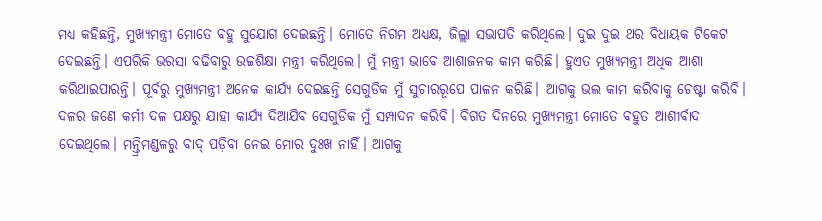ମଧ୍ୟ କହିଛନ୍ତି, ମୁଖ୍ୟମନ୍ତ୍ରୀ ମୋତେ ବହୁ ସୁଯୋଗ ଦେଇଛନ୍ତି। ମୋତେ ନିଗମ ଅଧ୍ୟକ୍ଷ, ଜିଲ୍ଲା ସଭାପତି କରିଥିଲେ। ଦୁଇ ଦୁଇ ଥର ବିଧାୟକ ଟିକେଟ ଦେଇଛନ୍ତି। ଏପରିକି ଭରସା ବଢିବାରୁ ଉଚ୍ଚଶିକ୍ଷା ମନ୍ତ୍ରୀ କରିଥିଲେ। ମୁଁ ମନ୍ତ୍ରୀ ଭାବେ ଆଶାଜନକ କାମ କରିଛି। ହୁଏତ ମୁଖ୍ୟମନ୍ତ୍ରୀ ଅଧିକ ଆଶା କରିଥାଇପାରନ୍ତି। ପୂର୍ବରୁ ମୁଖ୍ୟମନ୍ତ୍ରୀ ଅନେକ କାର୍ଯ୍ୟ ଦେଇଛନ୍ତି ସେଗୁଡିକ ମୁଁ ସୁଚାରରୂପେ ପାଳନ କରିଛି। ଆଗକୁ ଭଲ କାମ କରିବାକୁ ଚେଷ୍ଟା କରିବି। ଦଳର ଜଣେ କର୍ମୀ ଦଳ ପକ୍ଷରୁ ଯାହା କାର୍ଯ୍ୟ ଦିଆଯିବ ସେଗୁଡିକ ମୁଁ ସମ୍ପାଦନ କରିବି। ବିଗତ ଦିନରେ ମୁଖ୍ୟମନ୍ତ୍ରୀ ମୋତେ ବହୁତ ଆଶୀର୍ବାଦ ଦେଇଥିଲେ। ମନ୍ତ୍ରିମଣ୍ଡଳରୁ ବାଦ୍ ପଡ଼ିବା ନେଇ ମୋର ଦୁଃଖ ନାହିଁ। ଆଗକୁ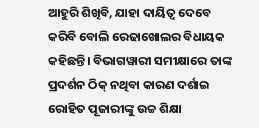ଆହୁରି ଶିଖିବି, ଯାହା ଦାୟିତ୍ଵ ଦେବେ କରିବି ବୋଲି ରେଢାଖୋଲର ବିଧାୟକ କହିଛନ୍ତି। ବିଭାଗୱାରୀ ସମୀକ୍ଷାରେ ତାଙ୍କ ପ୍ରଦର୍ଶନ ଠିକ୍ ନଥିବା କାରଣ ଦର୍ଶାଇ ରୋହିତ ପୂଜାରୀଙ୍କୁ ଉଚ୍ଚ ଶିକ୍ଷା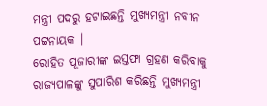ମନ୍ତ୍ରୀ ପଦରୁ ହଟାଇଛନ୍ତି ମୁଖ୍ୟମନ୍ତ୍ରୀ ନବୀନ ପଟ୍ଟନାୟକ ।
ରୋହିତ ପୂଜାରୀଙ୍କ ଇସ୍ତଫା ଗ୍ରହଣ କରିବାକୁ ରାଜ୍ୟପାଳଙ୍କୁ ସୁପାରିଶ କରିଛନ୍ତି ମୁଖ୍ୟମନ୍ତ୍ରୀ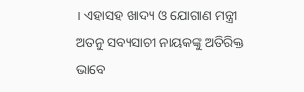। ଏହାସହ ଖାଦ୍ୟ ଓ ଯୋଗାଣ ମନ୍ତ୍ରୀ ଅତନୁ ସବ୍ୟସାଚୀ ନାୟକଙ୍କୁ ଅତିରିକ୍ତ ଭାବେ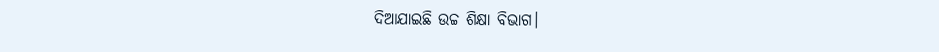ଦିଆଯାଇଛି ଉଚ୍ଚ ଶିକ୍ଷା ବିଭାଗ।